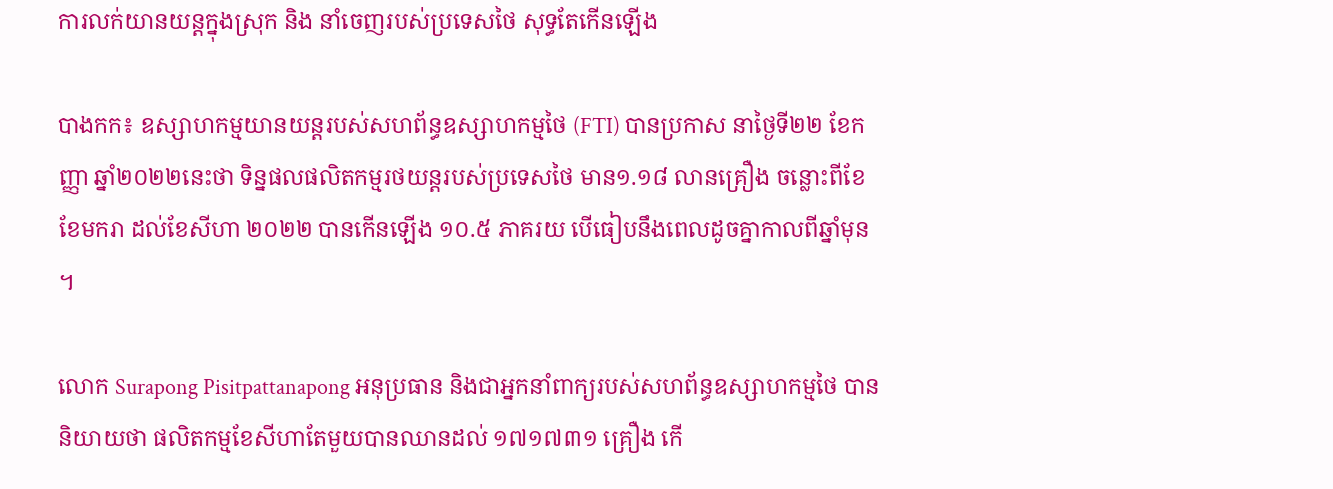ការលក់យានយន្តក្នុងស្រុក និង នាំចេញរបស់ប្រទេសថៃ សុទ្ធតែកើនឡើង

បាងកក៖ ឧស្សាហកម្មយានយន្តរបស់សហព័ន្ធឧស្សាហកម្មថៃ (FTI) បានប្រកាស នាថ្ងៃទី២២ ខែកញ្ញា ឆ្នាំ២០២២នេះថា ទិន្នផលផលិតកម្មរថយន្តរបស់ប្រទេសថៃ មាន១.១៨ លានគ្រឿង ចន្លោះពីខែខែមករា ដល់ខែសីហា ២០២២ បានកើនឡើង ១០.៥ ភាគរយ បើធៀបនឹងពេលដូចគ្នាកាលពីឆ្នាំមុន ។

លោក Surapong Pisitpattanapong អនុប្រធាន និងជាអ្នកនាំពាក្យរបស់សហព័ន្ធឧស្សាហកម្មថៃ បាននិយាយថា ផលិតកម្មខែសីហាតែមួយបានឈានដល់ ១៧១៧៣១ គ្រឿង កើ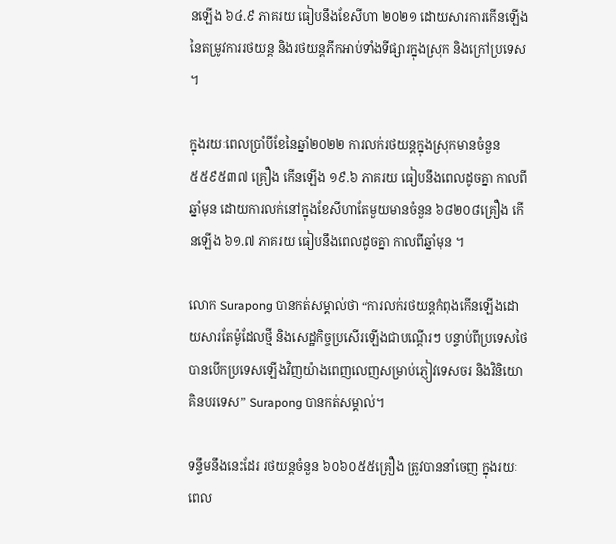នឡើង ៦៤.៩ ភាគរយ ធៀបនឹងខែសីហា ២០២១ ដោយសារការកើនឡើងនៃតម្រូវការរថយន្ត និងរថយន្តភីកអាប់ទាំងទីផ្សារក្នុងស្រុក និងក្រៅប្រទេស ។

ក្នុងរយៈពេលប្រាំបីខែនៃឆ្នាំ២០២២ ការលក់រថយន្តក្នុងស្រុកមានចំនួន ៥៥៩៥៣៧ គ្រឿង កើនឡើង ១៩.៦ ភាគរយ ធៀបនឹងពេលដូចគ្នា កាលពីឆ្នាំមុន ដោយការលក់នៅក្នុងខែសីហាតែមួយមានចំនួន ៦៨២០៨គ្រឿង កើនឡើង ៦១.៧ ភាគរយ ធៀបនឹងពេលដូចគ្នា កាលពីឆ្នាំមុន ។

លោក Surapong បានកត់សម្គាល់ថា “ការលក់រថយន្តកំពុងកើនឡើងដោយសារតែម៉ូដែលថ្មី និងសេដ្ឋកិច្ចប្រសើរឡើងជាបណ្តើរៗ បន្ទាប់ពីប្រទេសថៃបានបើកប្រទេសឡើងវិញយ៉ាងពេញលេញសម្រាប់ភ្ញៀវទេសចរ និងវិនិយោគិនបរទេស” Surapong បានកត់សម្គាល់។

ទន្ទឹមនឹងនេះដែរ រថយន្តចំនួន ៦០៦០៥៥គ្រឿង ត្រូវបាននាំចេញ ក្នុងរយៈពេល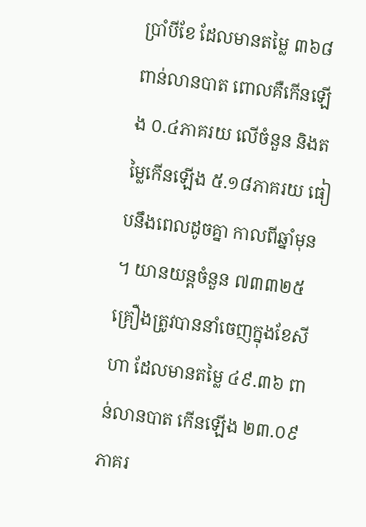ប្រាំបីខែ ដែលមានតម្លៃ ៣៦៨ពាន់លានបាត ពោលគឺកើនឡើង ០.៤ភាគរយ លើចំនួន និងតម្លៃកើនឡើង ៥.១៨ភាគរយ ធៀបនឹងពេលដូចគ្នា កាលពីឆ្នាំមុន ។ យានយន្តចំនួន ៧៣៣២៥ គ្រឿងត្រូវបាននាំចេញក្នុងខែសីហា ដែលមានតម្លៃ ៤៩.៣៦ ពាន់លានបាត កើនឡើង ២៣.០៩ភាគរ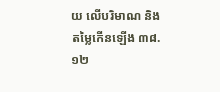យ លើបរិមាណ និងតម្លៃកើនឡើង ៣៨.១២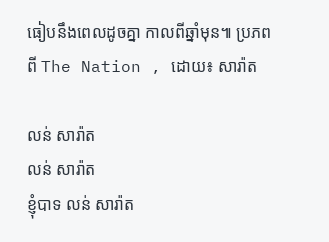ធៀបនឹងពេលដូចគ្នា កាលពីឆ្នាំមុន៕ ប្រភពពី The Nation , ដោយ៖ សារ៉ាត

លន់ សារ៉ាត
លន់ សារ៉ាត
ខ្ញុំបាទ លន់ សារ៉ាត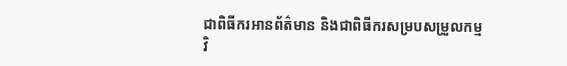ជាពិធីករអានព័ត៌មាន និងជាពិធីករសម្របសម្រួលកម្មវិ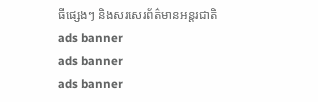ធីផ្សេងៗ និងសរសេរព័ត៌មានអន្តរជាតិ
ads banner
ads banner
ads banner